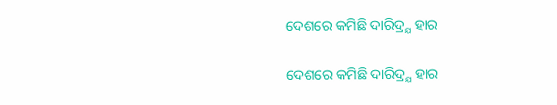ଦେଶରେ କମିଛି ଦାରିଦ୍ର୍ଯ ହାର

ଦେଶରେ କମିଛି ଦାରିଦ୍ର୍ଯ ହାର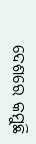ଦେଶରେ କମୁଛି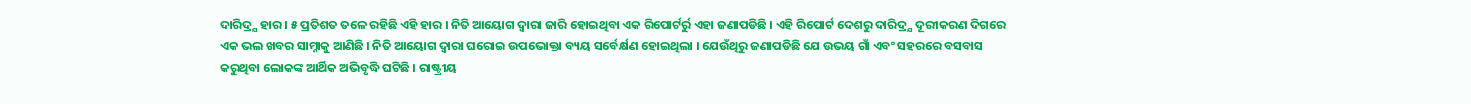ଦାରିଦ୍ର୍ଯ ହାର । ୫ ପ୍ରତିଶତ ତଳେ ରହିଛି ଏହି ହାର । ନିତି ଆୟୋଗ ଦ୍ୱାରା ଜାରି ହୋଇଥିବା ଏକ ରିପୋର୍ଟର୍ରୁ ଏହା ଜଣାପଡିଛି । ଏହି ରିପୋର୍ଟ ଦେଶରୁ ଦାରିଦ୍ର୍ଯ ଦୂରୀକରଣ ଦିଗରେ ଏକ ଭଲ ଖବର ସାମ୍ନାକୁ ଆଣିଛି । ନିତି ଆୟୋଗ ଦ୍ୱାରା ଘରୋଇ ଉପଭୋକ୍ତା ବ୍ୟୟ ସର୍ବେର୍କ୍ଷଣ ହୋଇଥିଲା । ଯେଉଁଥିରୁ ଜଣାପଡିଛି ଯେ ଉଭୟ ଗାଁ ଏବଂ ସହରରେ ବସବାସ କରୁଥିବା ଲୋକଙ୍କ ଆର୍ଥିକ ଅଭିବୃଦ୍ଧି ଘଟିଛି । ରାଷ୍ଟ୍ରୀୟ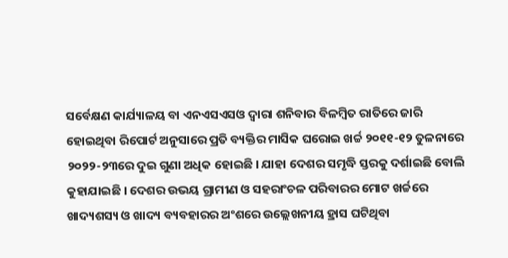ସର୍ବେକ୍ଷଣ କାର୍ଯ୍ୟାଳୟ ବା ଏନଏସଏସଓ ଦ୍ୱାରା ଶନିବାର ବିଳମ୍ବିତ ରାତିରେ ଜାରି ହୋଇଥିବା ରିପୋର୍ଟ ଅନୁସାରେ ପ୍ରତି ବ୍ୟକ୍ତିର ମାସିକ ଘରୋଇ ଖର୍ଚ୍ଚ ୨୦୧୧-୧୨ ତୁଳନାରେ ୨୦୨୨-୨୩ରେ ଦୁଇ ଗୁଣା ଅଧିକ ହୋଇଛି । ଯାହା ଦେଶର ସମୃଦ୍ଧି ସ୍ତରକୁ ଦର୍ଶାଇଛି ବୋଲି କୁହାଯାଇଛି । ଦେଶର ଉଭୟ ଗ୍ରାମୀଣ ଓ ସହରାଂଚଳ ପରିବାରର ମୋଟ ଖର୍ଚ୍ଚରେ ଖାଦ୍ୟଶସ୍ୟ ଓ ଖାଦ୍ୟ ବ୍ୟବହାରର ଅଂଶରେ ଉଲ୍ଲେଖନୀୟ ହ୍ରାସ ଘଟିଥିବା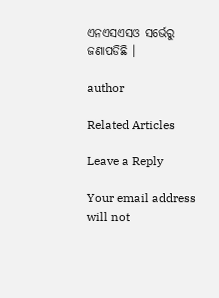ଏନଏସଏସଓ ସର୍ଭେରୁ ଜଣାପଡିଛି ।

author

Related Articles

Leave a Reply

Your email address will not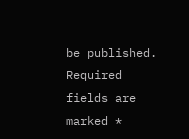be published. Required fields are marked *